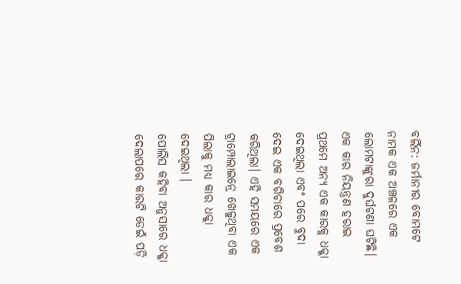ବର୍ଲିନ: ଜର୍ମାନୀର ବୋମଟେ ନାମକ ଏକ ଅଞ୍ଚଳରେ ଏକ ଲୋମଟାଙ୍କୁରା ଦୁର୍ଘଟଣା ଘଟିଛି। ଏକ କାର ନିୟନ୍ତ୍ରଣ ହରାଇ ପ୍ରଥମେ ଅନ୍ୟ ଏକ କାରକୁ ଧକ୍କା ଦେଇଥିଲା ଏବଂ ପରେ ବୁଦା ଦେଇ ଏକ ବଗିଚାରେ ପ୍ରବେଶ କରିଥିଲା। ଏହି ସମୟରେ ଏକ ଟ୍ରାମ୍ପୋଲାଇନ୍ରେ ଖେଳୁଥିବା ଏକ ପିଲାକୁ ମଧ୍ୟ କାର ଧକ୍କା ଦେଇଥିଲା ।
ପୋଲିସ କହିବା ଅନୁସାରେ ଧକ୍କା ଦେଲାପରେ କାରଟି ଡେଇଁ ପଡ଼ି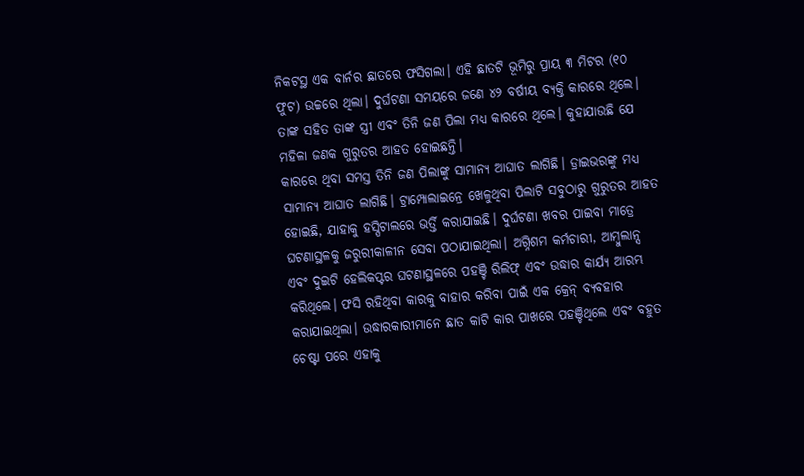ନିକଟସ୍ଥ ଏକ ବାର୍ନର ଛାତରେ ଫସିଗଲା। ଏହି ଛାତଟି ଭୂମିରୁ ପ୍ରାୟ ୩ ମିଟର (୧୦ ଫୁଟ) ଉଚ୍ଚରେ ଥିଲା। ଦୁର୍ଘଟଣା ସମୟରେ ଜଣେ ୪୨ ବର୍ଷୀୟ ବ୍ୟକ୍ତି କାରରେ ଥିଲେ। ତାଙ୍କ ସହିତ ତାଙ୍କ ସ୍ତ୍ରୀ ଏବଂ ତିନି ଜଣ ପିଲା ମଧ୍ୟ କାରରେ ଥିଲେ। କୁହାଯାଉଛି ଯେ ମହିଳା ଜଣକ ଗୁରୁତର ଆହତ ହୋଇଛନ୍ତି।
କାରରେ ଥିବା ସମସ୍ତ ତିନି ଜଣ ପିଲାଙ୍କୁ ସାମାନ୍ୟ ଆଘାତ ଲାଗିଛି। ଡ୍ରାଇଭରଙ୍କୁ ମଧ୍ୟ ସାମାନ୍ୟ ଆଘାତ ଲାଗିଛି। ଟ୍ରାମ୍ପୋଲାଇନ୍ରେ ଖେଳୁଥିବା ପିଲାଟି ସବୁଠାରୁ ଗୁରୁତର ଆହତ ହୋଇଛି, ଯାହାକୁ ହସ୍ପିଟାଲରେ ଭର୍ତ୍ତି କରାଯାଇଛି। ଦୁର୍ଘଟଣା ଖବର ପାଇବା ମାତ୍ରେ ଘଟଣାସ୍ଥଳକୁ ଜରୁରୀକାଳୀନ ସେବା ପଠାଯାଇଥିଲା। ଅଗ୍ନିଶମ କର୍ମଚାରୀ, ଆମ୍ବୁଲାନ୍ସ ଏବଂ ଦୁଇଟି ହେଲିକପ୍ଟର ଘଟଣାସ୍ଥଳରେ ପହଞ୍ଚି ରିଲିଫ୍ ଏବଂ ଉଦ୍ଧାର କାର୍ଯ୍ୟ ଆରମ୍ଭ କରିଥିଲେ। ଫସି ରହିଥିବା କାରକୁ ବାହାର କରିବା ପାଇଁ ଏକ କ୍ରେନ୍ ବ୍ୟବହାର କରାଯାଇଥିଲା। ଉଦ୍ଧାରକାରୀମାନେ ଛାତ କାଟି କାର ପାଖରେ ପହଞ୍ଚିଥିଲେ ଏବଂ ବହୁତ ଚେଷ୍ଟା ପରେ ଏହାକୁ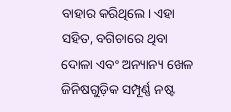ବାହାର କରିଥିଲେ। ଏହା ସହିତ, ବଗିଚାରେ ଥିବା ଦୋଳା ଏବଂ ଅନ୍ୟାନ୍ୟ ଖେଳ ଜିନିଷଗୁଡ଼ିକ ସମ୍ପୂର୍ଣ୍ଣ ନଷ୍ଟ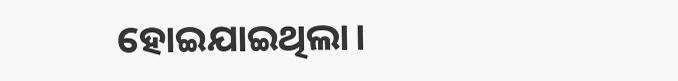ହୋଇଯାଇଥିଲା।